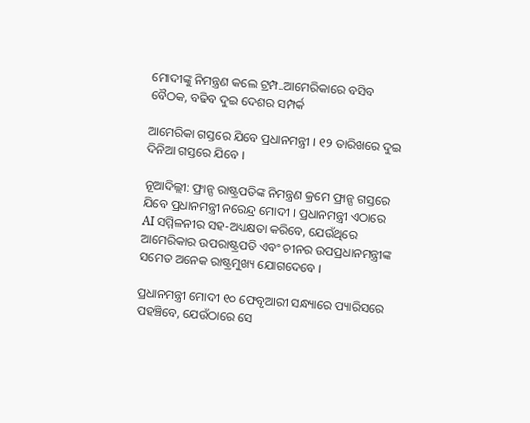ମୋଦୀଙ୍କୁ ନିମନ୍ତ୍ରଣ କଲେ ଟ୍ରମ୍ପ..ଆମେରିକାରେ ବସିବ ବୈଠକ, ବଢିବ ଦୁଇ ଦେଶର ସମ୍ପର୍କ

ଆମେରିକା ଗସ୍ତରେ ଯିବେ ପ୍ରଧାନମନ୍ତ୍ରୀ । ୧୨ ତାରିଖରେ ଦୁଇ ଦିନିଆ ଗସ୍ତରେ ଯିବେ ।

ନୂଆଦିଲ୍ଲୀ: ଫ୍ରାନ୍ସ ରାଷ୍ଟ୍ରପତିଙ୍କ ନିମନ୍ତ୍ରଣ କ୍ରମେ ଫ୍ରାନ୍ସ ଗସ୍ତରେ ଯିବେ ପ୍ରଧାନମନ୍ତ୍ରୀ ନରେନ୍ଦ୍ର ମୋଦୀ । ପ୍ରଧାନମନ୍ତ୍ରୀ ଏଠାରେ AI ସମ୍ମିଳନୀର ସହ-ଅଧ୍ୟକ୍ଷତା କରିବେ, ଯେଉଁଥିରେ ଆମେରିକାର ଉପରାଷ୍ଟ୍ରପତି ଏବଂ ଚୀନର ଉପପ୍ରଧାନମନ୍ତ୍ରୀଙ୍କ ସମେତ ଅନେକ ରାଷ୍ଟ୍ରମୁଖ୍ୟ ଯୋଗଦେବେ ।

ପ୍ରଧାନମନ୍ତ୍ରୀ ମୋଦୀ ୧୦ ଫେବୃଆରୀ ସନ୍ଧ୍ୟାରେ ପ୍ୟାରିସରେ ପହଞ୍ଚିବେ, ଯେଉଁଠାରେ ସେ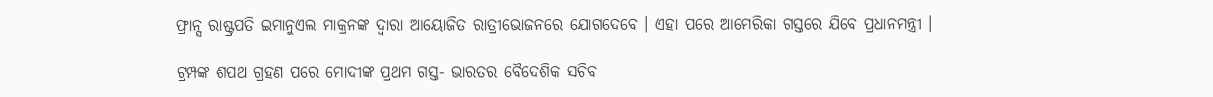ଫ୍ରାନ୍ସ ରାଷ୍ଟ୍ରପତି ଇମାନୁଏଲ ମାକ୍ରନଙ୍କ ଦ୍ୱାରା ଆୟୋଜିତ ରାତ୍ରୀଭୋଜନରେ ଯୋଗଦେବେ । ଏହା ପରେ ଆମେରିକା ଗସ୍ତରେ ଯିବେ ପ୍ରଧାନମନ୍ତ୍ରୀ ।

ଟ୍ରମ୍ପଙ୍କ ଶପଥ ଗ୍ରହଣ ପରେ ମୋଦୀଙ୍କ ପ୍ରଥମ ଗସ୍ତ- ଭାରତର ବୈଦେଶିକ ସଚିବ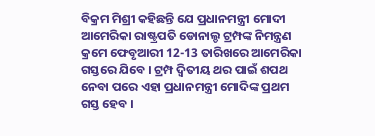ବିକ୍ରମ ମିଶ୍ରୀ କହିଛନ୍ତି ଯେ ପ୍ରଧାନମନ୍ତ୍ରୀ ମୋଦୀ ଆମେରିକା ରାଷ୍ଟ୍ରପତି ଡୋନାଲ୍ଡ ଟ୍ରମ୍ପଙ୍କ ନିମନ୍ତ୍ରଣ କ୍ରମେ ଫେବୃଆରୀ 12-13 ତାରିଖରେ ଆମେରିକା ଗସ୍ତରେ ଯିବେ । ଟ୍ରମ୍ପ ଦ୍ୱିତୀୟ ଥର ପାଇଁ ଶପଥ ନେବା ପରେ ଏହା ପ୍ରଧାନମନ୍ତ୍ରୀ ମୋଦିଙ୍କ ପ୍ରଥମ ଗସ୍ତ ହେବ ।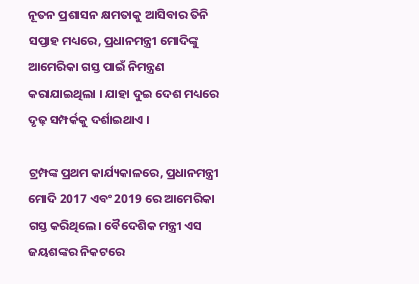ନୂତନ ପ୍ରଶାସନ କ୍ଷମତାକୁ ଆସିବାର ତିନି ସପ୍ତାହ ମଧ୍ୟରେ, ପ୍ରଧାନମନ୍ତ୍ରୀ ମୋଦିଙ୍କୁ ଆମେରିକା ଗସ୍ତ ପାଇଁ ନିମନ୍ତ୍ରଣ କରାଯାଇଥିଲା । ଯାହା ଦୁଇ ଦେଶ ମଧ୍ୟରେ ଦୃଢ଼ ସମ୍ପର୍କକୁ ଦର୍ଶାଇଥାଏ ।

ଟ୍ରମ୍ପଙ୍କ ପ୍ରଥମ କାର୍ଯ୍ୟକାଳରେ, ପ୍ରଧାନମନ୍ତ୍ରୀ ମୋଦି 2017 ଏବଂ 2019 ରେ ଆମେରିକା ଗସ୍ତ କରିଥିଲେ। ବୈଦେଶିକ ମନ୍ତ୍ରୀ ଏସ ଜୟଶଙ୍କର ନିକଟରେ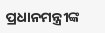ପ୍ରଧାନମନ୍ତ୍ରୀଙ୍କ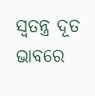ସ୍ୱତନ୍ତ୍ର ଦୂତ ଭାବରେ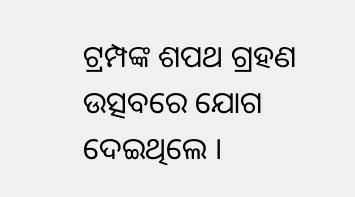ଟ୍ରମ୍ପଙ୍କ ଶପଥ ଗ୍ରହଣ ଉତ୍ସବରେ ଯୋଗ ଦେଇଥିଲେ ।